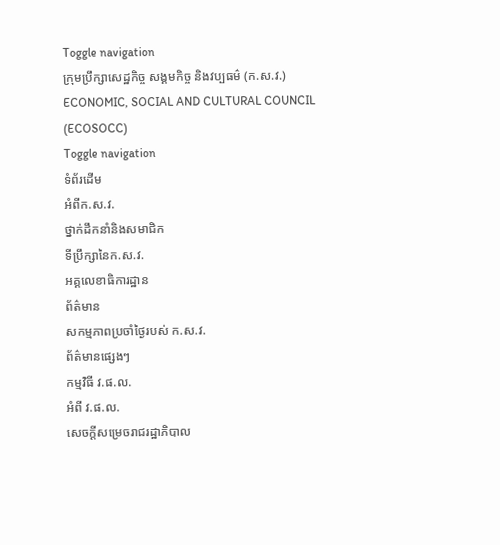Toggle navigation
ក្រុមប្រឹក្សាសេដ្ឋកិច្ច សង្គមកិច្ច និងវប្បធម៌ (ក.ស.វ.)
ECONOMIC, SOCIAL AND CULTURAL COUNCIL (ECOSOCC)
Toggle navigation
ទំព័រដើម
អំពីក.ស.វ.
ថ្នាក់ដឹកនាំនិងសមាជិក
ទីប្រឹក្សានៃក.ស.វ.
អគ្គលេខាធិការដ្ឋាន
ព័ត៌មាន
សកម្មភាពប្រចាំថ្ងៃរបស់ ក.ស.វ.
ព័ត៌មានផ្សេងៗ
កម្មវិធី វ.ផ.ល.
អំពី វ.ផ.ល.
សេចក្ដីសម្រេចរាជរដ្ឋាភិបាល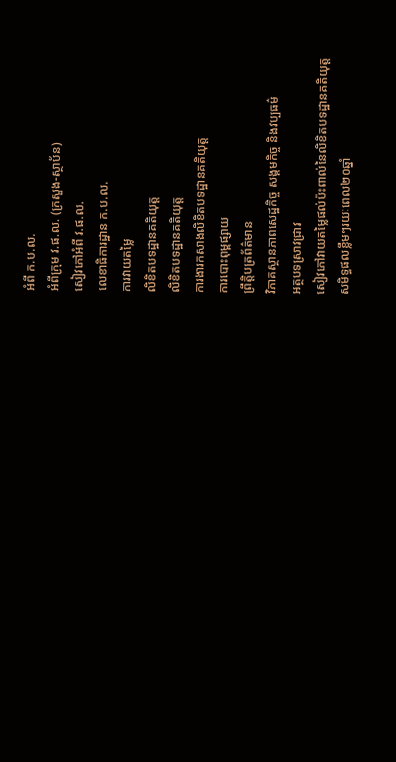អំពី ក.ប.ល.
អំពីក្រុម វ.ផ.ល. (ក្រសួង-ស្ថាប័ន)
សៀវភៅអំពី វ.ផ.ល.
លេខាធិការដ្ឋាន ក.ប.ល.
ការវាយតម្លៃ
លិខិតបទដ្ឋានគតិយុត្ត
លិខិតបទដ្ឋានគតិយុត្ត
ការងារកសាងលិខិតបទដ្ឋានគតិយុត្ត
ការបោះពុម្ពផ្សាយ
ព្រឹត្តិបត្រព័ត៌មាន
វិភាគស្ថានភាពសេដ្ឋកិច្ច សង្គមកិច្ច និងវប្បធម៌
អត្ថបទស្រាវជ្រាវ
សៀវភៅវាយតម្លៃផល់ប៉ះពាល់នៃលិខិតបទដ្ឋានគតិយុត្ត
សមិទ្ធផលខ្លឹមៗរយៈពេល២០ឆ្នាំ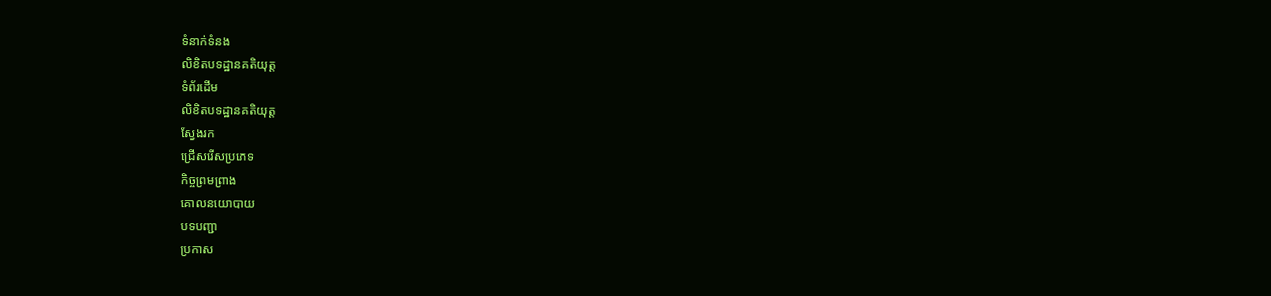ទំនាក់ទំនង
លិខិតបទដ្ឋានគតិយុត្ត
ទំព័រដើម
លិខិតបទដ្ឋានគតិយុត្ត
ស្វែងរក
ជ្រើសរើសប្រភេទ
កិច្ចព្រមព្រាង
គោលនយោបាយ
បទបញ្ជា
ប្រកាស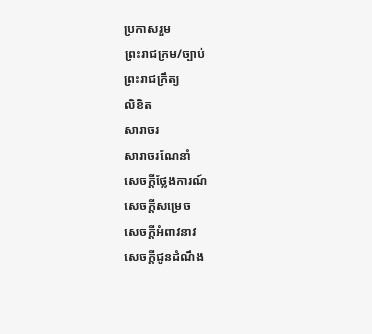ប្រកាសរួម
ព្រះរាជក្រម/ច្បាប់
ព្រះរាជក្រឹត្យ
លិខិត
សារាចរ
សារាចរណែនាំ
សេចក្ដីថ្លែងការណ៍
សេចក្ដីសម្រេច
សេចក្ដីអំពាវនាវ
សេចក្តីជូនដំណឹង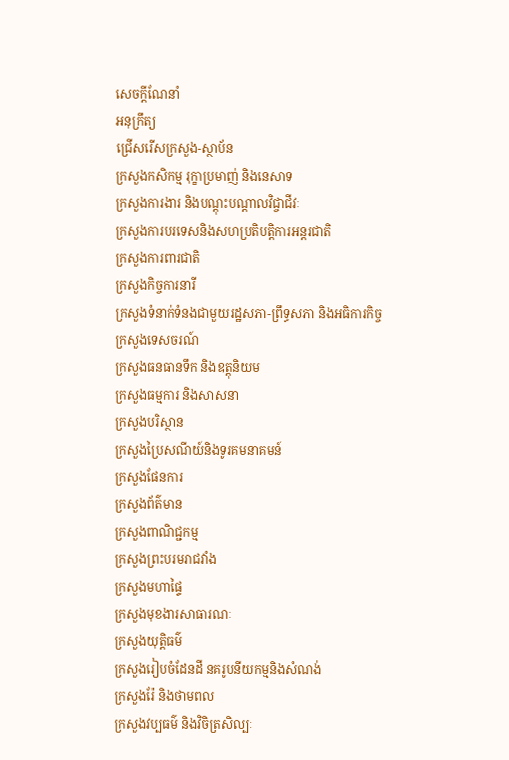សេចក្តីណែនាំ
អនុក្រឹត្យ
ជ្រើសរើសក្រសួង-ស្ថាប័ន
ក្រសួងកសិកម្ម រុក្ខាប្រមាញ់ និងនេសាទ
ក្រសួងការងារ និងបណ្តុះបណ្តាលវិជ្ចាជីវៈ
ក្រសួងការបរទេសនិងសហប្រតិបត្តិការអន្តរជាតិ
ក្រសួងការពារជាតិ
ក្រសួងកិច្ចការនារី
ក្រសួងទំនាក់ទំនងជាមួយរដ្ឋសភា-ព្រឹទ្ធសភា និងអធិការកិច្ច
ក្រសួងទេសចរណ៍
ក្រសួងធនធានទឹក និងឧត្តុនិយម
ក្រសួងធម្មការ និងសាសនា
ក្រសួងបរិស្ថាន
ក្រសួងប្រៃសណីយ៍និងទូរគមនាគមន៍
ក្រសួងផែនការ
ក្រសួងព័ត៌មាន
ក្រសួងពាណិជ្ជកម្ម
ក្រសួងព្រះបរមរាជវាំង
ក្រសួងមហាផ្ទៃ
ក្រសួងមុខងារសាធារណៈ
ក្រសួងយុត្តិធម៌
ក្រសួងរៀបចំដែនដី នគរូបនីយកម្មនិងសំណង់
ក្រសួងរ៉ែ និងថាមពល
ក្រសួងវប្បធម៌ និងវិចិត្រសិល្បៈ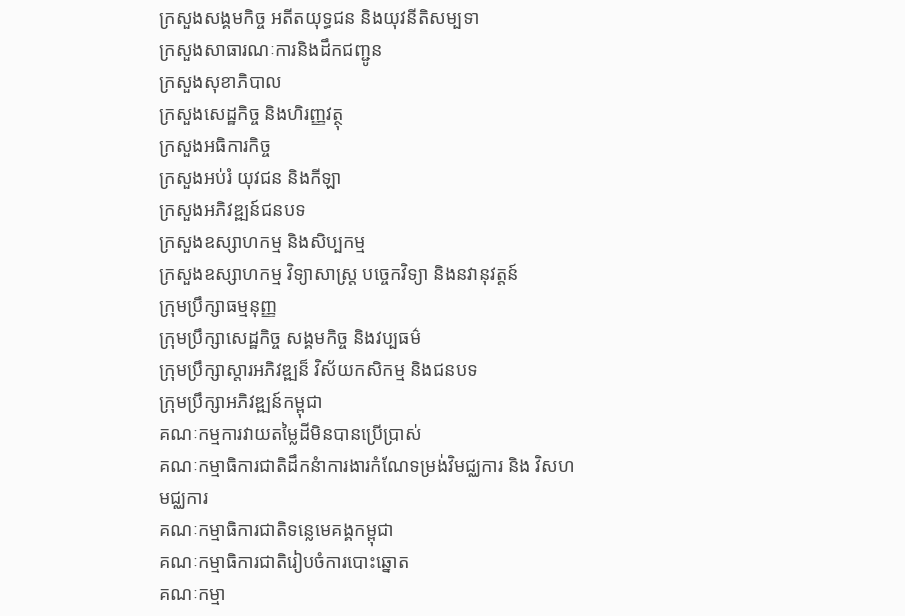ក្រសួងសង្គមកិច្ច អតីតយុទ្ធជន និងយុវនីតិសម្បទា
ក្រសួងសាធារណៈការនិងដឹកជញ្ជូន
ក្រសួងសុខាភិបាល
ក្រសួងសេដ្ឋកិច្ច និងហិរញ្ញវត្ថុ
ក្រសួងអធិការកិច្ច
ក្រសួងអប់រំ យុវជន និងកីឡា
ក្រសួងអភិវឌ្ឍន៍ជនបទ
ក្រសួងឧស្សាហកម្ម និងសិប្បកម្ម
ក្រសួងឧស្សាហកម្ម វិទ្យាសាស្រ្ត បច្ចេកវិទ្យា និងនវានុវត្តន៍
ក្រុមប្រឹក្សាធម្មនុញ្ញ
ក្រុមប្រឹក្សាសេដ្ឋកិច្ច សង្គមកិច្ច និងវប្បធម៌
ក្រុមប្រឹក្សាស្ដារអភិវឌ្ឍន៏ វិស័យកសិកម្ម និងជនបទ
ក្រុមប្រឹក្សាអភិវឌ្ឍន៍កម្ពុជា
គណៈកម្មការវាយតម្លៃដីមិនបានប្រើប្រាស់
គណៈកម្មាធិការជាតិដឹកនំាការងារកំណែទម្រង់វិមជ្ឈការ និង វិសហមជ្ឈការ
គណៈកម្មាធិការជាតិទន្លេមេគង្គកម្ពុជា
គណៈកម្មាធិការជាតិរៀបចំការបោះឆ្នោត
គណៈកម្មា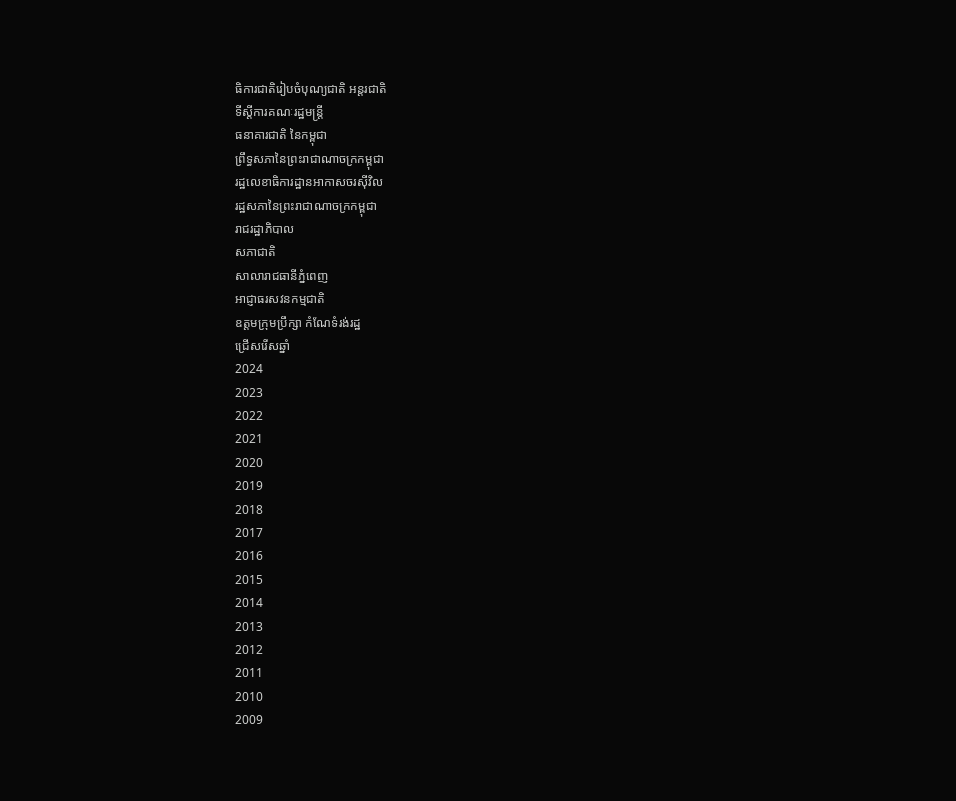ធិការជាតិរៀបចំបុណ្យជាតិ អន្ដរជាតិ
ទីស្តីការគណៈរដ្ឋមន្ត្រី
ធនាគារជាតិ នៃកម្ពុជា
ព្រឹទ្ធសភានៃព្រះរាជាណាចក្រកម្ពុជា
រដ្ឋលេខាធិការដ្ឋានអាកាសចរស៊ីវិល
រដ្ឋសភានៃព្រះរាជាណាចក្រកម្ពុជា
រាជរដ្ឋាភិបាល
សភាជាតិ
សាលារាជធានីភ្នំពេញ
អាជ្ញាធរសវនកម្មជាតិ
ឧត្តមក្រុមប្រឹក្សា កំណែទំរង់រដ្ឋ
ជ្រើសរើសឆ្នាំ
2024
2023
2022
2021
2020
2019
2018
2017
2016
2015
2014
2013
2012
2011
2010
2009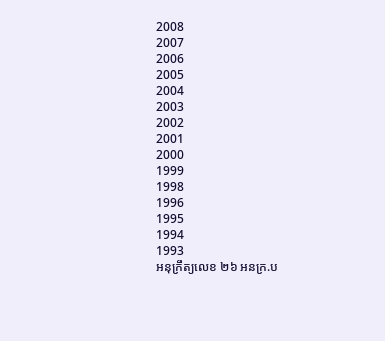2008
2007
2006
2005
2004
2003
2002
2001
2000
1999
1998
1996
1995
1994
1993
អនុក្រឹត្យលេខ ២៦ អនក្រ.ប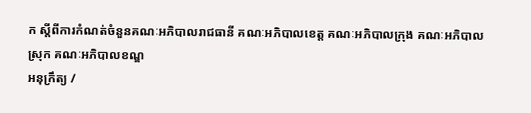ក ស្ដីពីការកំណត់ចំនួនគណៈអភិបាលរាជធានី គណៈអភិបាលខេត្ត គណៈអភិបាលក្រុង គណៈអភិបាលស្រុក គណៈអភិបាលខណ្ឌ
អនុក្រឹត្យ /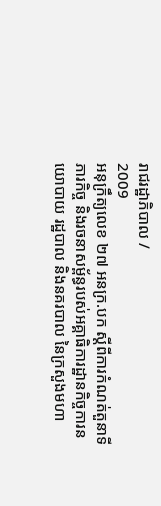រាជរដ្ឋាភិបាល /
2009
អនុក្រឹត្យលេខ ២៧ អនក្រ.បក ស្ដីពីការកំណត់តួនាទី ភារកិច្ច និងរចនាសម្ព័ន្ធរបស់អគ្គាធិការដ្ឋានកិច្ចការនយោបាយ រដ្ឋបាល និងនគរបាល នៃក្រសួងមហា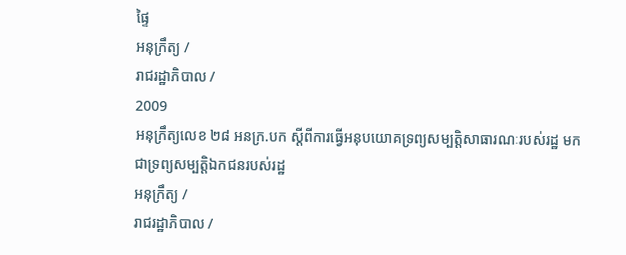ផ្ទៃ
អនុក្រឹត្យ /
រាជរដ្ឋាភិបាល /
2009
អនុក្រឹត្យលេខ ២៨ អនក្រ.បក ស្ដីពីការធ្វើអនុបយោគទ្រព្យសម្បត្តិសាធារណៈរបស់រដ្ឋ មកជាទ្រព្យសម្បត្តិឯកជនរបស់រដ្ឋ
អនុក្រឹត្យ /
រាជរដ្ឋាភិបាល /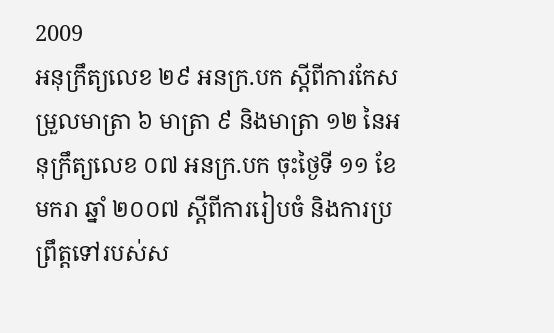2009
អនុក្រឹត្យលេខ ២៩ អនក្រ.បក ស្ដីពីការកែសម្រួលមាត្រា ៦ មាត្រា ៩ និងមាត្រា ១២ នៃអនុក្រឹត្យលេខ ០៧ អនក្រ.បក ចុះថ្ងៃទី ១១ ខែ មករា ឆ្នាំ ២០០៧ ស្ដីពីការរៀបចំ និងការប្រព្រឹត្តទៅរបស់ស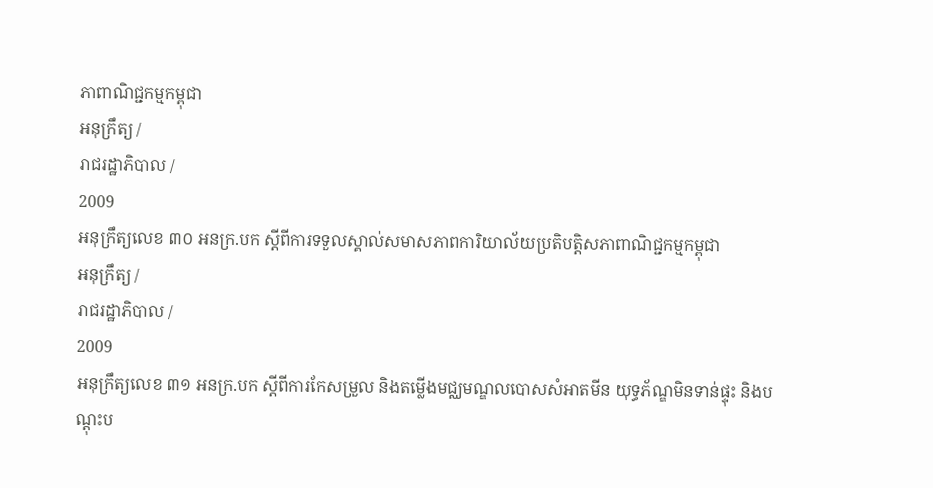ភាពាណិជ្ជកម្មកម្ពុជា
អនុក្រឹត្យ /
រាជរដ្ឋាភិបាល /
2009
អនុក្រឹត្យលេខ ៣០ អនក្រ.បក ស្ដីពីការទទួលស្គាល់សមាសភាពការិយាល័យប្រតិបតិ្ដសភាពាណិជ្ជកម្មកម្ពុជា
អនុក្រឹត្យ /
រាជរដ្ឋាភិបាល /
2009
អនុក្រឹត្យលេខ ៣១ អនក្រ.បក ស្ដីពីការកែសម្រួល និងតម្លើងមជ្ឈមណ្ឌលបោសសំអាតមីន យុទ្ធភ័ណ្ឌមិនទាន់ផ្ទុះ និងបណ្ដុះប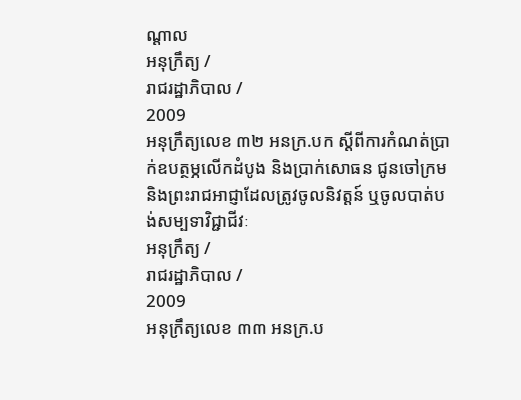ណ្ដាល
អនុក្រឹត្យ /
រាជរដ្ឋាភិបាល /
2009
អនុក្រឹត្យលេខ ៣២ អនក្រ.បក ស្ដីពីការកំណត់ប្រាក់ឧបត្ថម្ភលើកដំបូង និងប្រាក់សោធន ជូនចៅក្រម និងព្រះរាជអាជ្ញាដែលត្រូវចូលនិវត្ដន៍ ឬចូលបាត់បង់សម្បទាវិជ្ជាជីវៈ
អនុក្រឹត្យ /
រាជរដ្ឋាភិបាល /
2009
អនុក្រឹត្យលេខ ៣៣ អនក្រ.ប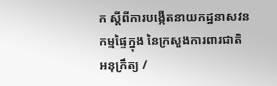ក ស្ដីពីការបង្កើតនាយកដ្ឋនាសវនកម្មផ្ទៃក្នុង នៃក្រសួងការពារជាតិ
អនុក្រឹត្យ /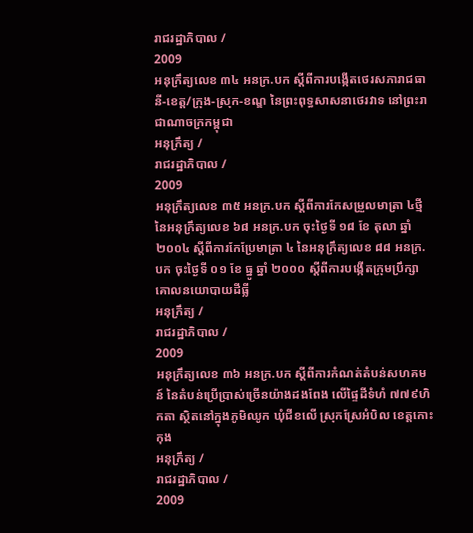រាជរដ្ឋាភិបាល /
2009
អនុក្រឹត្យលេខ ៣៤ អនក្រ.បក ស្ដីពីការបង្កើតថេរសភារាជធានី-ខេត្ត/ក្រុង-ស្រុក-ខណ្ឌ នៃព្រះពុទ្ធសាសនាថេរវាទ នៅព្រះរាជាណាចក្រកម្ពុជា
អនុក្រឹត្យ /
រាជរដ្ឋាភិបាល /
2009
អនុក្រឹត្យលេខ ៣៥ អនក្រ.បក ស្ដីពីការកែសម្រួលមាត្រា ៤ថ្មី នៃអនុក្រឹត្យលេខ ៦៨ អនក្រ.បក ចុះថ្ងៃទី ១៨ ខែ តុលា ឆ្នាំ ២០០៤ ស្ដីពីការកែប្រែមាត្រា ៤ នៃអនុក្រឹត្យលេខ ៨៨ អនក្រ.បក ចុះថ្ងៃទី ០១ ខែ ធ្នូ ឆ្នាំ ២០០០ ស្ដីពីការបង្កើតក្រុមប្រឹក្សាគោលនយោបាយដីធ្លី
អនុក្រឹត្យ /
រាជរដ្ឋាភិបាល /
2009
អនុក្រឹត្យលេខ ៣៦ អនក្រ.បក ស្ដីពីការកំណត់តំបន់សហគមន៍ នៃតំបន់ប្រើប្រាស់ច្រើនយ៉ាងដងពែង លើផ្ទៃដីទំហំ ៧៧៩ហិកតា ស្ថិតនៅក្នុងភូមិឈូក ឃុំជីខលើ ស្រុកស្រែអំបិល ខេត្តកោះកុង
អនុក្រឹត្យ /
រាជរដ្ឋាភិបាល /
2009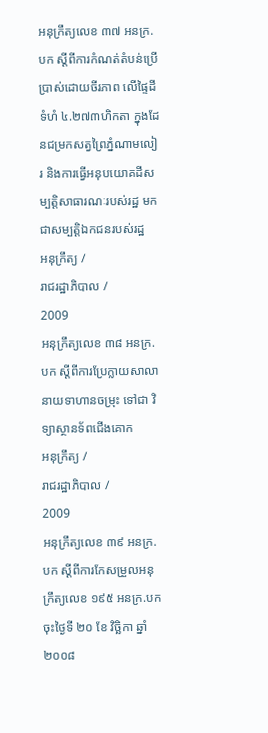អនុក្រឹត្យលេខ ៣៧ អនក្រ.បក ស្ដីពីការកំណត់តំបន់ប្រើប្រាស់ដោយចីរភាព លើផ្ទៃដីទំហំ ៤.២៧៣ហិកតា ក្នុងដែនជម្រកសត្វព្រៃភ្នំណាមលៀរ និងការធ្វើអនុបយោគដីសម្បត្តិសាធារណៈរបស់រដ្ឋ មកជាសម្បតិ្តឯកជនរបស់រដ្ឋ
អនុក្រឹត្យ /
រាជរដ្ឋាភិបាល /
2009
អនុក្រឹត្យលេខ ៣៨ អនក្រ.បក ស្ដីពីការប្រែក្លាយសាលានាយទាហានចម្រុះ ទៅជា វិទ្យាស្ថានទ័ពជើងគោក
អនុក្រឹត្យ /
រាជរដ្ឋាភិបាល /
2009
អនុក្រឹត្យលេខ ៣៩ អនក្រ.បក ស្ដីពីការកែសម្រួលអនុក្រឹត្យលេខ ១៩៥ អនក្រ.បក ចុះថ្ងៃទី ២០ ខែ វិច្ឆិកា ឆ្នាំ ២០០៨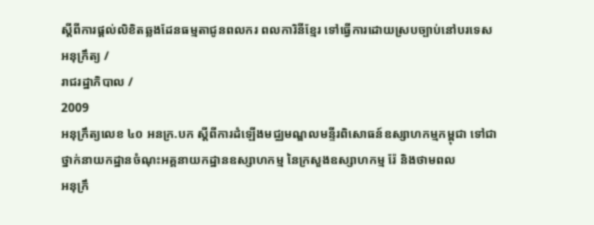ស្ដីពីការផ្ដល់លិខិតឆ្លងដែនធម្មតាជូនពលករ ពលការិនីខ្មែរ ទៅធ្វើការដោយស្របច្បាប់នៅបរទេស
អនុក្រឹត្យ /
រាជរដ្ឋាភិបាល /
2009
អនុក្រឹត្យលេខ ៤០ អនក្រ.បក ស្ដីពីការដំឡើងមជ្ឈមណ្ឌលមន្ទីរពិសោធន៍ឧស្សាហកម្មកម្ពុជា ទៅជាថ្នាក់នាយកដ្ឋានចំណុះអគ្គនាយកដ្ឋានឧស្សាហកម្ម នៃក្រសួងឧស្សាហកម្ម រ៉ែ និងថាមពល
អនុក្រឹ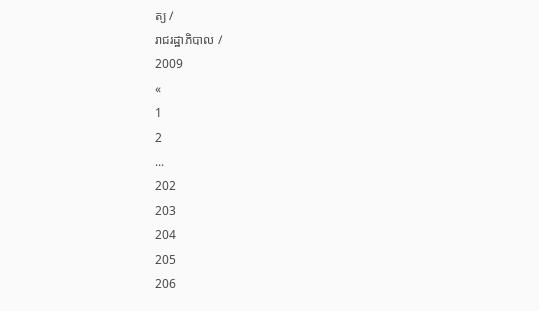ត្យ /
រាជរដ្ឋាភិបាល /
2009
«
1
2
...
202
203
204
205
206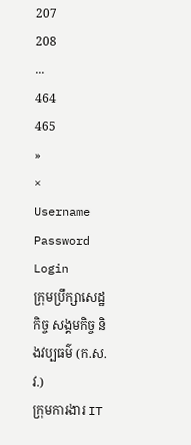207
208
...
464
465
»
×
Username
Password
Login
ក្រុមប្រឹក្សាសេដ្ឋកិច្ច សង្គមកិច្ច និងវប្បធម៌ (ក.ស.វ.)
ក្រុមការងារ IT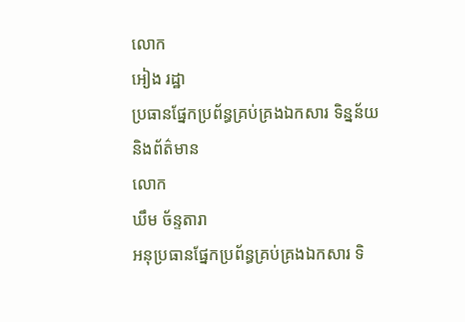លោក
អៀង រដ្ឋា
ប្រធានផ្នែកប្រព័ន្ធគ្រប់គ្រងឯកសារ ទិន្នន័យ និងព័ត៌មាន
លោក
ឃឹម ច័ន្ទតារា
អនុប្រធានផ្នែកប្រព័ន្ធគ្រប់គ្រងឯកសារ ទិ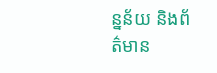ន្នន័យ និងព័ត៌មាន